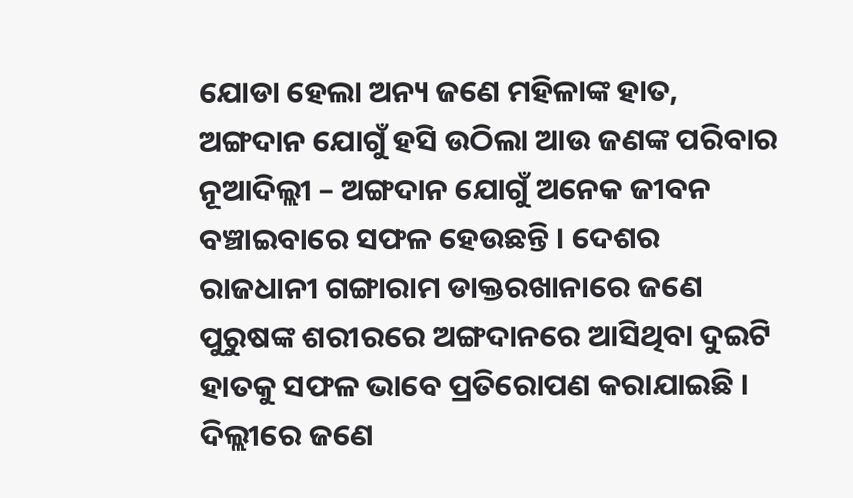ଯୋଡା ହେଲା ଅନ୍ୟ ଜଣେ ମହିଳାଙ୍କ ହାତ, ଅଙ୍ଗଦାନ ଯୋଗୁଁ ହସି ଉଠିଲା ଆଉ ଜଣଙ୍କ ପରିବାର
ନୂଆଦିଲ୍ଲୀ – ଅଙ୍ଗଦାନ ଯୋଗୁଁ ଅନେକ ଜୀବନ ବଞ୍ଚାଇବାରେ ସଫଳ ହେଉଛନ୍ତି । ଦେଶର ରାଜଧାନୀ ଗଙ୍ଗାରାମ ଡାକ୍ତରଖାନାରେ ଜଣେ ପୁରୁଷଙ୍କ ଶରୀରରେ ଅଙ୍ଗଦାନରେ ଆସିଥିବା ଦୁଇଟି ହାତକୁ ସଫଳ ଭାବେ ପ୍ରତିରୋପଣ କରାଯାଇଛି ।
ଦିଲ୍ଲୀରେ ଜଣେ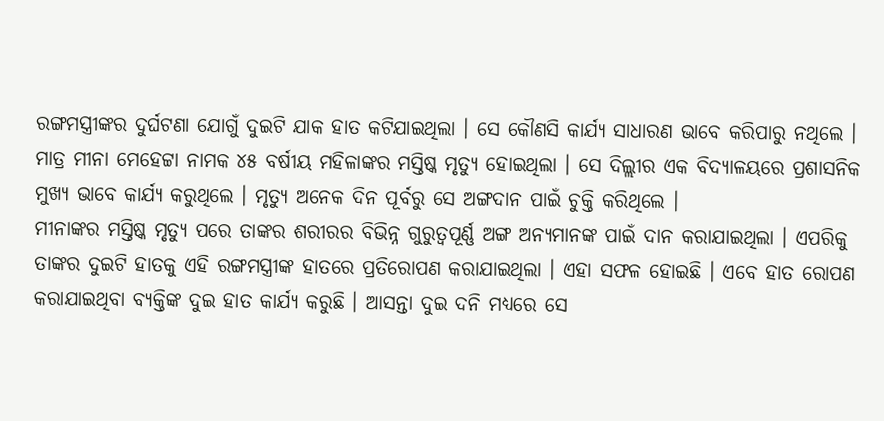ରଙ୍ଗମସ୍ତ୍ରୀଙ୍କର ଦୁର୍ଘଟଣା ଯୋଗୁଁ ଦୁଇଟି ଯାକ ହାତ କଟିଯାଇଥିଲା । ସେ କୌଣସି କାର୍ଯ୍ୟ ସାଧାରଣ ଭାବେ କରିପାରୁ ନଥିଲେ । ମାତ୍ର ମୀନା ମେହେଟ୍ଟା ନାମକ ୪୫ ବର୍ଷୀୟ ମହିଳାଙ୍କର ମସ୍ତିଷ୍କ ମୃତ୍ୟୁ ହୋଇଥିଲା । ସେ ଦିଲ୍ଲୀର ଏକ ବିଦ୍ୟାଳୟରେ ପ୍ରଶାସନିକ ମୁଖ୍ୟ ଭାବେ କାର୍ଯ୍ୟ କରୁଥିଲେ । ମୃତ୍ୟୁ ଅନେକ ଦିନ ପୂର୍ବରୁ ସେ ଅଙ୍ଗଦାନ ପାଇଁ ଚୁକ୍ତି କରିଥିଲେ ।
ମୀନାଙ୍କର ମସ୍ତିଷ୍କ ମୃତ୍ୟୁ ପରେ ତାଙ୍କର ଶରୀରର ବିଭିନ୍ନ ଗୁରୁତ୍ୱପୂର୍ଣ୍ଣ ଅଙ୍ଗ ଅନ୍ୟମାନଙ୍କ ପାଇଁ ଦାନ କରାଯାଇଥିଲା । ଏପରିକୁ ତାଙ୍କର ଦୁଇଟି ହାତକୁ ଏହି ରଙ୍ଗମସ୍ତ୍ରୀଙ୍କ ହାତରେ ପ୍ରତିରୋପଣ କରାଯାଇଥିଲା । ଏହା ସଫଳ ହୋଇଛି । ଏବେ ହାତ ରୋପଣ କରାଯାଇଥିବା ବ୍ୟକ୍ତିଙ୍କ ଦୁଇ ହାତ କାର୍ଯ୍ୟ କରୁଛି । ଆସନ୍ତା ଦୁଇ ଦନି ମଧ୍ୟରେ ସେ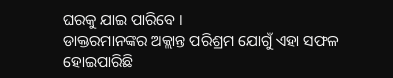ଘରକୁ ଯାଇ ପାରିବେ ।
ଡାକ୍ତରମାନଙ୍କର ଅକ୍ଲାନ୍ତ ପରିଶ୍ରମ ଯୋଗୁଁ ଏହା ସଫଳ ହୋଇପାରିଛି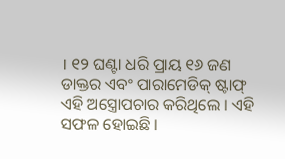। ୧୨ ଘଣ୍ଟା ଧରି ପ୍ରାୟ ୧୬ ଜଣ ଡାକ୍ତର ଏବଂ ପାରାମେଡିକ୍ ଷ୍ଟାଫ୍ ଏହି ଅସ୍ତ୍ରୋପଚାର କରିଥିଲେ । ଏହି ସଫଳ ହୋଇଛି ।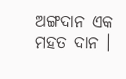ଅଙ୍ଗଦାନ ଏକ ମହତ ଦାନ ।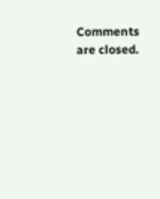Comments are closed.